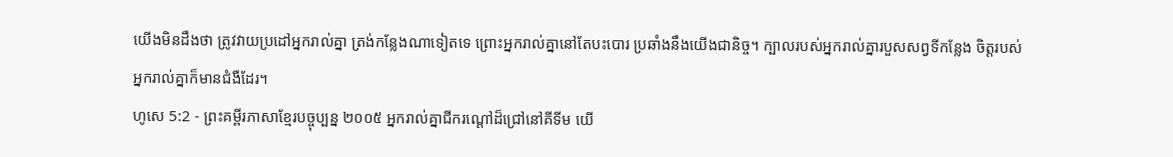យើងមិនដឹងថា ត្រូវវាយប្រដៅអ្នករាល់គ្នា ត្រង់កន្លែងណាទៀតទេ ព្រោះអ្នករាល់គ្នានៅតែបះបោរ ប្រឆាំងនឹងយើងជានិច្ច។ ក្បាលរបស់អ្នករាល់គ្នារបួសសព្វទីកន្លែង ចិត្តរបស់អ្នករាល់គ្នាក៏មានជំងឺដែរ។
ហូសេ 5:2 - ព្រះគម្ពីរភាសាខ្មែរបច្ចុប្បន្ន ២០០៥ អ្នករាល់គ្នាជីករណ្ដៅដ៏ជ្រៅនៅគីទីម យើ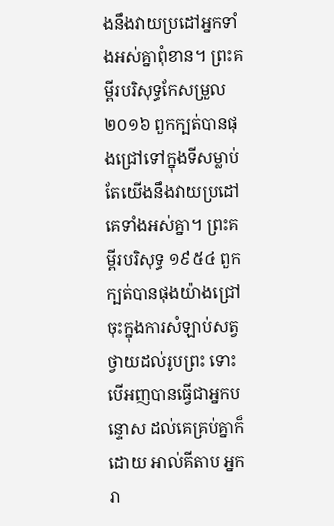ងនឹងវាយប្រដៅអ្នកទាំងអស់គ្នាពុំខាន។ ព្រះគម្ពីរបរិសុទ្ធកែសម្រួល ២០១៦ ពួកក្បត់បានផុងជ្រៅទៅក្នុងទីសម្លាប់ តែយើងនឹងវាយប្រដៅគេទាំងអស់គ្នា។ ព្រះគម្ពីរបរិសុទ្ធ ១៩៥៤ ពួកក្បត់បានផុងយ៉ាងជ្រៅ ចុះក្នុងការសំឡាប់សត្វថ្វាយដល់រូបព្រះ ទោះបើអញបានធ្វើជាអ្នកបន្ទោស ដល់គេគ្រប់គ្នាក៏ដោយ អាល់គីតាប អ្នករា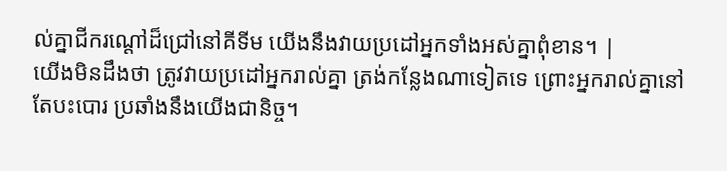ល់គ្នាជីករណ្ដៅដ៏ជ្រៅនៅគីទីម យើងនឹងវាយប្រដៅអ្នកទាំងអស់គ្នាពុំខាន។ |
យើងមិនដឹងថា ត្រូវវាយប្រដៅអ្នករាល់គ្នា ត្រង់កន្លែងណាទៀតទេ ព្រោះអ្នករាល់គ្នានៅតែបះបោរ ប្រឆាំងនឹងយើងជានិច្ច។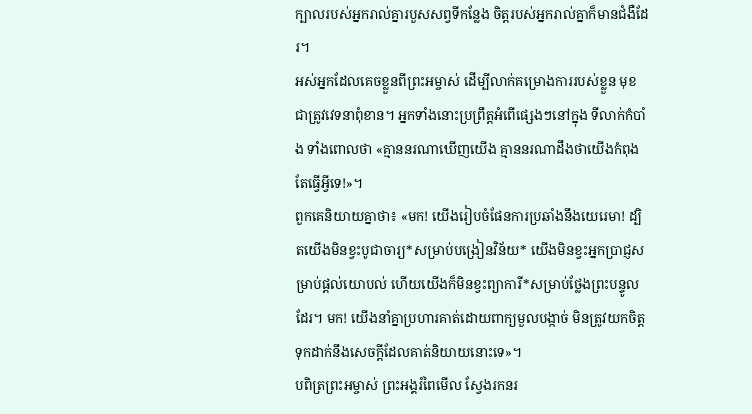ក្បាលរបស់អ្នករាល់គ្នារបួសសព្វទីកន្លែង ចិត្តរបស់អ្នករាល់គ្នាក៏មានជំងឺដែរ។
អស់អ្នកដែលគេចខ្លួនពីព្រះអម្ចាស់ ដើម្បីលាក់គម្រោងការរបស់ខ្លួន មុខជាត្រូវវេទនាពុំខាន។ អ្នកទាំងនោះប្រព្រឹត្តអំពើផ្សេងៗនៅក្នុង ទីលាក់កំបាំង ទាំងពោលថា «គ្មាននរណាឃើញយើង គ្មាននរណាដឹងថាយើងកំពុងតែធ្វើអ្វីទេ!»។
ពួកគេនិយាយគ្នាថា៖ «មក! យើងរៀបចំផែនការប្រឆាំងនឹងយេរេមា! ដ្បិតយើងមិនខ្វះបូជាចារ្យ*សម្រាប់បង្រៀនវិន័យ* យើងមិនខ្វះអ្នកប្រាជ្ញសម្រាប់ផ្ដល់យោបល់ ហើយយើងក៏មិនខ្វះព្យាការី*សម្រាប់ថ្លែងព្រះបន្ទូលដែរ។ មក! យើងនាំគ្នាប្រហារគាត់ដោយពាក្យមួលបង្កាច់ មិនត្រូវយកចិត្តទុកដាក់នឹងសេចក្ដីដែលគាត់និយាយនោះទេ»។
បពិត្រព្រះអម្ចាស់ ព្រះអង្គរំពៃមើល ស្វែងរកនរ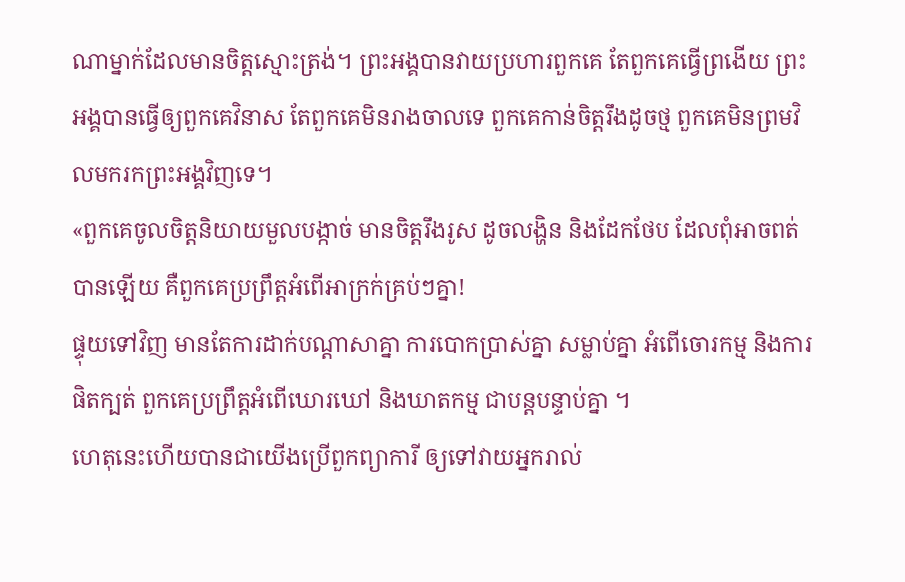ណាម្នាក់ដែលមានចិត្តស្មោះត្រង់។ ព្រះអង្គបានវាយប្រហារពួកគេ តែពួកគេធ្វើព្រងើយ ព្រះអង្គបានធ្វើឲ្យពួកគេវិនាស តែពួកគេមិនរាងចាលទេ ពួកគេកាន់ចិត្តរឹងដូចថ្ម ពួកគេមិនព្រមវិលមករកព្រះអង្គវិញទេ។
«ពួកគេចូលចិត្តនិយាយមួលបង្កាច់ មានចិត្តរឹងរូស ដូចលង្ហិន និងដែកថែប ដែលពុំអាចពត់បានឡើយ គឺពួកគេប្រព្រឹត្តអំពើអាក្រក់គ្រប់ៗគ្នា!
ផ្ទុយទៅវិញ មានតែការដាក់បណ្ដាសាគ្នា ការបោកប្រាស់គ្នា សម្លាប់គ្នា អំពើចោរកម្ម និងការផិតក្បត់ ពួកគេប្រព្រឹត្តអំពើឃោរឃៅ និងឃាតកម្ម ជាបន្តបន្ទាប់គ្នា ។
ហេតុនេះហើយបានជាយើងប្រើពួកព្យាការី ឲ្យទៅវាយអ្នករាល់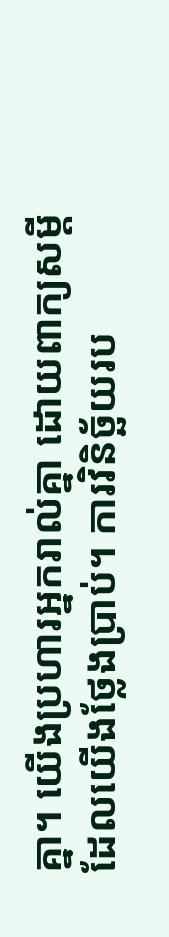គ្នា។ យើងប្រហារអ្នករាល់គ្នា ដោយពាក្យសម្ដីដែលយើងថ្លែងប្រាប់។ ការវិនិច្ឆ័យរប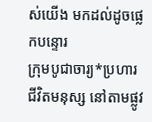ស់យើង មកដល់ដូចផ្លេកបន្ទោរ
ក្រុមបូជាចារ្យ*ប្រហារជីវិតមនុស្ស នៅតាមផ្លូវ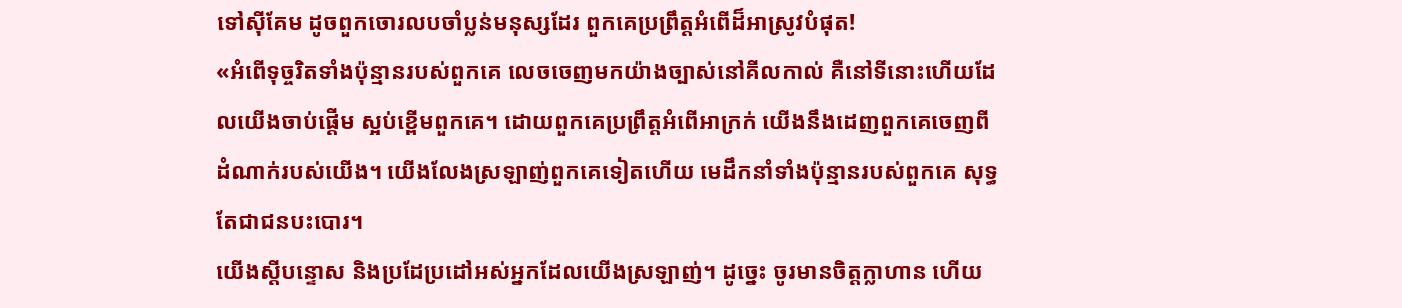ទៅស៊ីគែម ដូចពួកចោរលបចាំប្លន់មនុស្សដែរ ពួកគេប្រព្រឹត្តអំពើដ៏អាស្រូវបំផុត!
«អំពើទុច្ចរិតទាំងប៉ុន្មានរបស់ពួកគេ លេចចេញមកយ៉ាងច្បាស់នៅគីលកាល់ គឺនៅទីនោះហើយដែលយើងចាប់ផ្ដើម ស្អប់ខ្ពើមពួកគេ។ ដោយពួកគេប្រព្រឹត្តអំពើអាក្រក់ យើងនឹងដេញពួកគេចេញពី ដំណាក់របស់យើង។ យើងលែងស្រឡាញ់ពួកគេទៀតហើយ មេដឹកនាំទាំងប៉ុន្មានរបស់ពួកគេ សុទ្ធតែជាជនបះបោរ។
យើងស្ដីបន្ទោស និងប្រដែប្រដៅអស់អ្នកដែលយើងស្រឡាញ់។ ដូច្នេះ ចូរមានចិត្តក្លាហាន ហើយ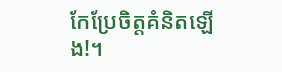កែប្រែចិត្តគំនិតឡើង!។